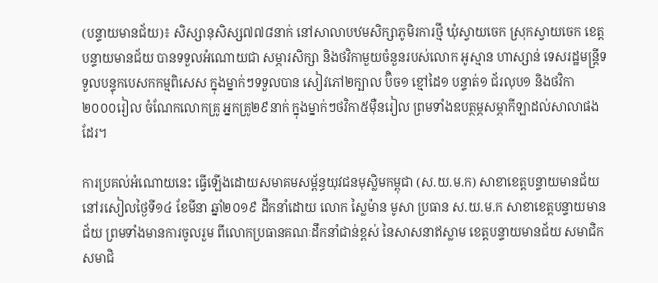(បន្ទាយមានជ័យ)៖ សិស្សានុសិស្ស៧៧៨នាក់ នៅសាលាបឋមសិក្សាភូមិរការថ្មី ឃុំស្វាយចេក ស្រុកស្វាយចេក ខេត្តបន្ទាយមានជ័យ បានទទួលអំណោយជា សម្ភារសិក្សា និងថវិកាមួយចំនួនរបស់លោក អូស្មាន ហាស្សាន់ ទេសរដ្ឋមន្រ្តីទទួលបន្ទុកបេសកកម្មពិសេស ក្នុងម្នាក់ៗទទួលបាន សៀវភៅ២ក្បាល ប៊ិច១ ខ្មៅដៃ១ បន្ទាត់១ ជ័រលុប១ និងថវិកា២០០០រៀល ចំណែកលោកគ្រូ អ្នកគ្រូ២៩នាក់ ក្នុងម្នាក់ៗថវិកា៥ម៉ឺនរៀល ព្រមទាំងឧបត្ថម្ភសម្ភាកីឡាដល់សាលាផងដែរ។

ការប្រគល់អំណោយនេះ ធ្វើឡើងដោយសមាគមសម្ព័ន្ធយុវជនមុស្លិមកម្ពុជា (ស.យ.ម.ក) សាខាខេត្តបន្ទាយមានជ័យ នៅរសៀលថ្ងៃទី១៤ ខែមីនា ឆ្នាំ២០១៩ ដឹកនាំដោយ លោក ស្លៃម៉ាន មូសា ប្រធាន ស.យ.ម.ក សាខាខេត្តបន្ទាយមានជ័យ ព្រមទាំងមានការចូលរួម ពីលោកប្រធានគណៈដឹកនាំជាន់ខ្ពស់ នៃសាសនាឥស្លាម ខេត្តបន្ទាយមានជ័យ សមាជិក សមាជិ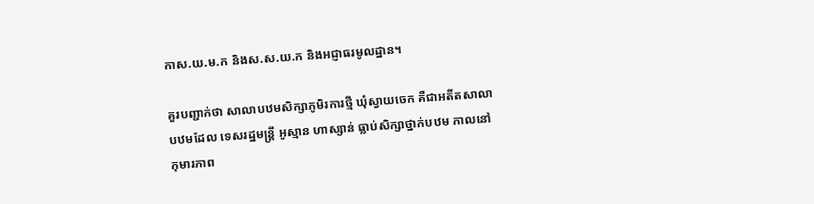កាស.យ.ម.ក និងស.ស.យ.ក និងអជ្ញាធរមូលដ្ឋាន។

គួរបញ្ជាក់ថា សាលាបឋមសិក្សាភូមិរការថ្មី ឃុំស្វាយចេក គឺជាអតីតសាលាបឋមដែល ទេសរដ្ឋមន្រ្តី អូស្មាន ហាស្សាន់ ធ្លាប់សិក្សាថ្នាក់បឋម កាលនៅកុមារភាព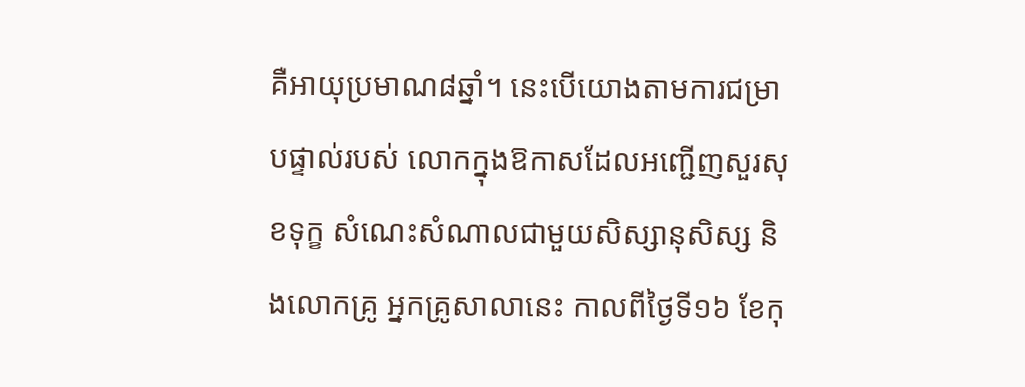គឺអាយុប្រមាណ៨ឆ្នាំ។ នេះបើយោងតាមការជម្រាបផ្ទាល់របស់ លោកក្នុងឱកាសដែលអញ្ជើញសួរសុខទុក្ខ សំណេះសំណាលជាមួយសិស្សានុសិស្ស និងលោកគ្រូ អ្នកគ្រូសាលានេះ កាលពីថ្ងៃទី១៦ ខែកុ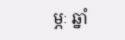ម្ភៈ ឆ្នាំ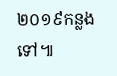២០១៩កន្លងទៅ៕